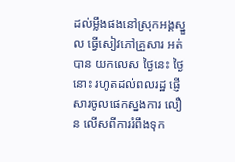ដល់ម្លឹងផងនៅស្រុកអង្គស្នួល ធ្វើសៀវភៅគ្រួសារ អត់បាន យកលេស ថ្ងៃនេះ ថ្ងៃនោះ រហូតដល់ពលរដ្ឋ ផ្ញើសារចូលផេកស្នងការ លឿន លើសពីការរំពឹងទុក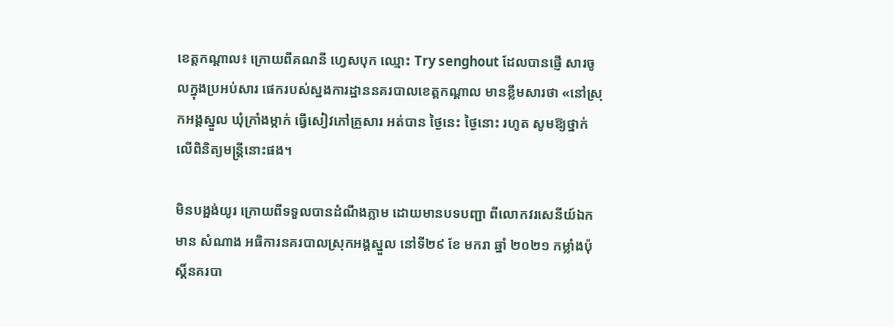ខេត្តកណ្តាល៖ ក្រោយពីគណនី ហ្វេសបុក ឈ្មោះ Try senghout ដែលបានផ្ញើ សារចូលក្នុងប្រអប់សារ ផេករបស់ស្នងការដ្ឋាននគរបាលខេត្តកណ្តាល មានខ្លឹមសារថា «នៅស្រុកអង្គស្នួល ឃុំក្រាំងម្កាក់ ធ្វើសៀវភៅគ្រួសារ អត់បាន ថ្ងៃនេះ ថ្ងៃនោះ រហូត សូមឱ្យថ្នាក់លើពិនិត្យមន្ត្រីនោះផង។

មិនបង្អង់យូរ ក្រោយពីទទួលបានដំណឹងភ្លាម ដោយមានបទបញ្ជា ពីលោកវរសេនីយ៍ឯក មាន សំណាង អធិការនគរបាលស្រុកអង្គស្នួល នៅទី២៩ ខែ មករា ឆ្នាំ ២០២១ កម្លាំងប៉ុស្តិ៍នគរបា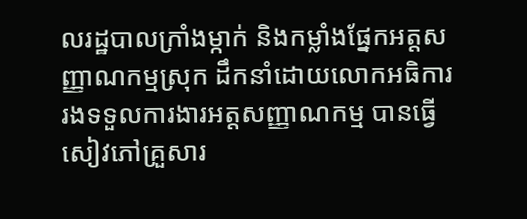លរដ្ឋបាលក្រាំងម្កាក់ និងកម្លាំងផ្នែកអត្តសញ្ញាណកម្មស្រុក ដឹកនាំដោយលោកអធិការរងទទួលការងារអត្តសញ្ញាណកម្ម បានធ្វើសៀវភៅគ្រួសារ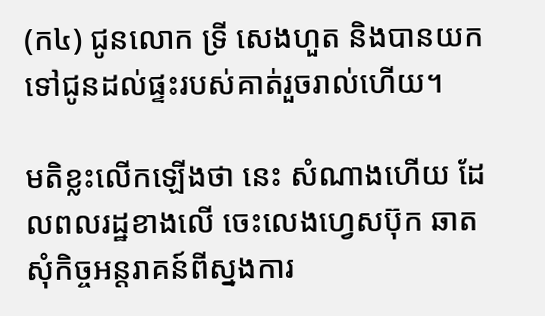(ក៤) ជូនលោក ទ្រី សេងហួត និងបានយកទៅជូនដល់ផ្ទះរបស់គាត់រួចរាល់ហើយ។

មតិខ្លះលើកឡើងថា នេះ សំណាងហើយ ដែលពលរដ្ឋខាងលើ ចេះលេងហ្វេសប៊ុក ឆាតសុំកិច្ចអន្តរាគន៍ពីស្នងការ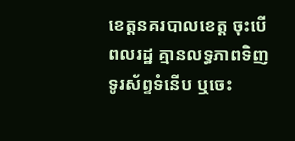ខេត្តនគរបាលខេត្ត ចុះបើពលរដ្ឋ គ្មានលទ្ធភាពទិញទូរស័ព្ទទំនើប ឬចេះ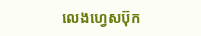លេងហ្វេសប៊ុក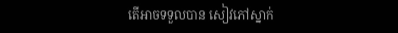តើអាចទទួលបាន សៀវភៅស្នាក់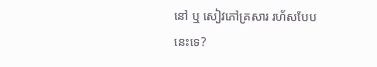នៅ ឬ សៀវភៅគ្រសារ រហ័សបែបនេះទេ?